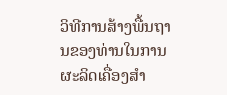ວິທີການສ້າງພື້ນຖານຂອງທ່ານໃນການຜະລິດເຄື່ອງສໍາ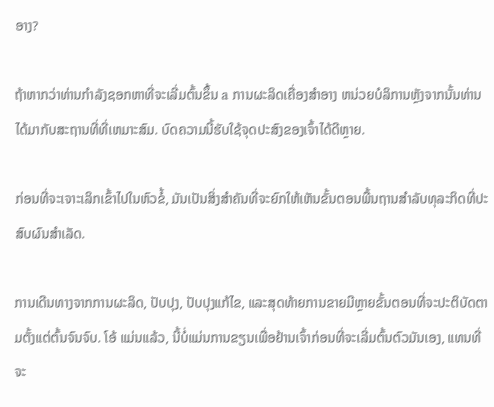ອາງ?

ຖ້າຫາກວ່າທ່ານກໍາລັງຊອກຫາທີ່ຈະເລີ່ມຕົ້ນຂຶ້ນ a ການຜະລິດເຄື່ອງສໍາອາງ ຫນ່ວຍບໍລິການຫຼັງຈາກນັ້ນທ່ານໄດ້ມາກັບສະຖານທີ່ທີ່ເຫມາະສົມ. ບົດຄວາມນີ້ຮັບໃຊ້ຈຸດປະສົງຂອງເຈົ້າໄດ້ດີຫຼາຍ.

ກ່ອນທີ່ຈະເຈາະເລິກເຂົ້າໄປໃນຫົວຂໍ້, ມັນເປັນສິ່ງສໍາຄັນທີ່ຈະຍົກໃຫ້ເຫັນຂັ້ນຕອນພື້ນຖານສໍາລັບທຸລະກິດທີ່ປະສົບຜົນສໍາເລັດ.

ການເດີນທາງຈາກການຜະລິດ, ປັບປຸງ, ປັບປຸງແກ້ໄຂ, ແລະສຸດທ້າຍການຂາຍມີຫຼາຍຂັ້ນຕອນທີ່ຈະປະຕິບັດຕາມຕັ້ງແຕ່ຕົ້ນຈົນຈົບ. ໂອ້ ແມ່ນແລ້ວ, ນີ້ບໍ່ແມ່ນການຂຽນເພື່ອຢ້ານເຈົ້າກ່ອນທີ່ຈະເລີ່ມຕົ້ນຕົວມັນເອງ, ແທນທີ່ຈະ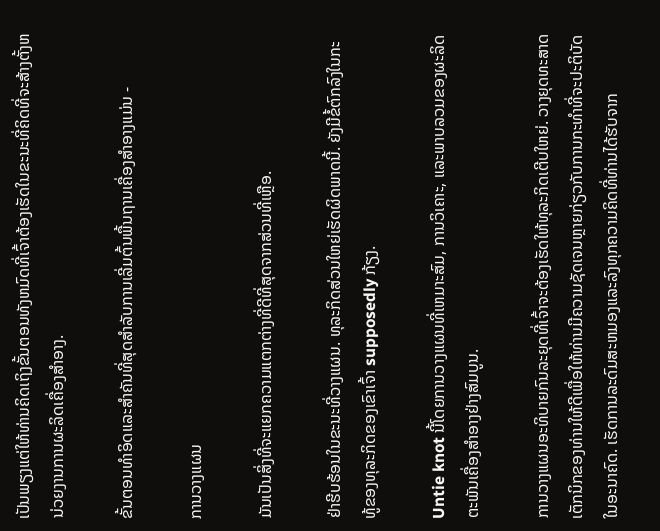ເປັນພຽງແຕ່ໃຫ້ທ່ານຄິດເຖິງຂັ້ນຕອນທັງຫມົດທີ່ເຈົ້າຕ້ອງເຮັດໃນຂະນະທີ່ຄິດທີ່ຈະສ້າງຕັ້ງຫນ່ວຍງານການຜະລິດເຄື່ອງສໍາອາງ.

ຂັ້ນຕອນທໍາອິດແລະສໍາຄັນທີ່ສຸດສໍາລັບການເລີ່ມຕົ້ນພື້ນຖານເຄື່ອງສໍາອາງແມ່ນ -

ການວາງແຜນ

ມັນເປັນສິ່ງທີ່ຈະແຍກຄວາມແຕກຕ່າງທີ່ດີທີ່ສຸດຈາກສ່ວນທີ່ເຫຼືອ.

ຢ່າຮີບຮ້ອນໃນຂະນະທີ່ວາງແຜນ. ທຸລະກິດສ່ວນໃຫຍ່ເຮັດຜິດພາດນີ້. ຍັງມີຂໍ້ຕົກລົງໃນກະທູ້ຂອງທຸລະກິດຂອງເຂົາເຈົ້າ supposedly ກ້ຽງ.

Untie knot ນີ້ໂດຍການວາງແຜນທີ່ເຫມາະສົມ, ການວິເຄາະ, ແລະພາບລວມຂອງຜະລິດຕະພັນເຄື່ອງສໍາອາງຢ່າງສົມບູນ.

ການວາງແຜນອະທິບາຍກົນລະຍຸດທີ່ເຈົ້າຈະຕ້ອງເຮັດໃຫ້ທຸລະກິດເຕີບໃຫຍ່. ວາງຍຸດທະສາດເຕັກນິກຂອງທ່ານໃຫ້ດີເພື່ອໃຫ້ທ່ານມີຄວາມຊັດເຈນຫຼາຍກ່ຽວກັບການກະທໍາທີ່ຈະປະຕິບັດໃນອະນາຄົດ. ເຮັດການລະດົມສະຫມອງແລະລົງທຸກຄວາມຄິດທີ່ທ່ານໄດ້ຮັບຈາກ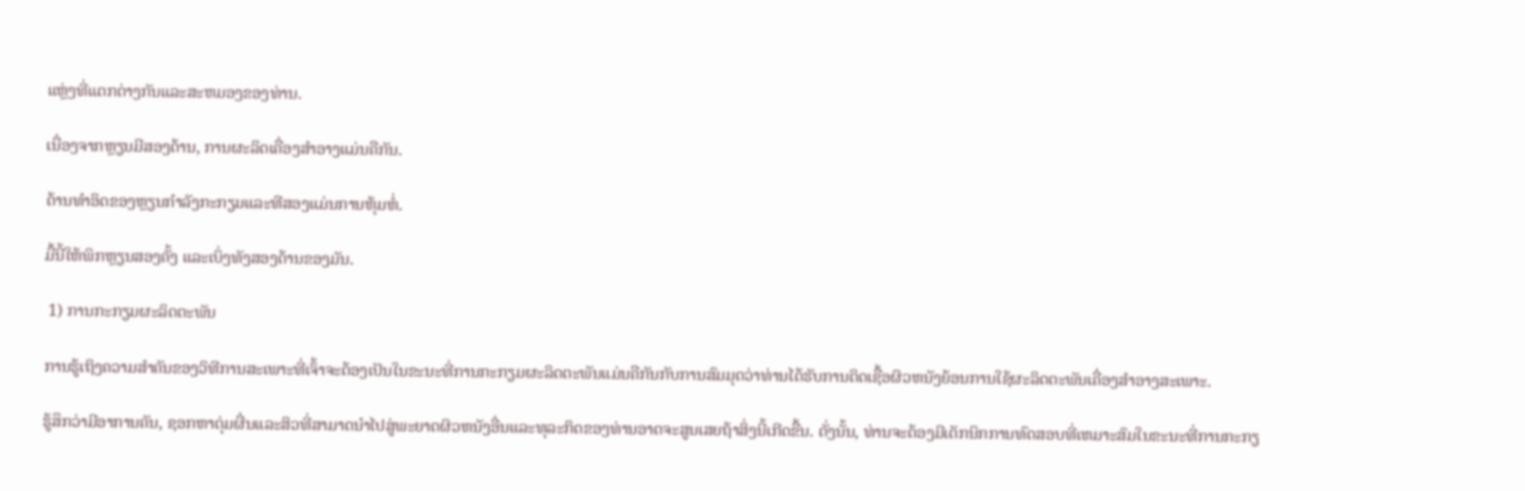ແຫຼ່ງທີ່ແຕກຕ່າງກັນແລະສະຫມອງຂອງທ່ານ.

ເນື່ອງຈາກຫຼຽນມີສອງດ້ານ, ການຜະລິດເຄື່ອງສໍາອາງແມ່ນຄືກັນ.

ດ້ານທໍາອິດຂອງຫຼຽນກໍາລັງກະກຽມແລະທີສອງແມ່ນການຫຸ້ມຫໍ່.

ມື້ນີ້ໃຫ້ພິກຫຼຽນສອງຄັ້ງ ແລະເບິ່ງທັງສອງດ້ານຂອງມັນ.

 1) ການກະກຽມຜະລິດຕະພັນ

ການຮູ້ເຖິງຄວາມສໍາຄັນຂອງວິທີການສະເພາະທີ່ເຈົ້າຈະຕ້ອງເປັນໃນຂະນະທີ່ການກະກຽມຜະລິດຕະພັນແມ່ນຄືກັນກັບການສົມມຸດວ່າທ່ານໄດ້ຮັບການຕິດເຊື້ອຜິວຫນັງຍ້ອນການໃຊ້ຜະລິດຕະພັນເຄື່ອງສໍາອາງສະເພາະ.

ຮູ້ສຶກວ່າມີອາການຄັນ, ຊອກຫາຕຸ່ມຜື່ນແລະສິວທີ່ສາມາດນໍາໄປສູ່ພະຍາດຜິວຫນັງອື່ນແລະທຸລະກິດຂອງທ່ານອາດຈະສູນເສຍຖ້າສິ່ງນີ້ເກີດຂື້ນ. ດັ່ງນັ້ນ, ທ່ານຈະຕ້ອງມີເຕັກນິກການທົດສອບທີ່ເຫມາະສົມໃນຂະນະທີ່ການກະກຽ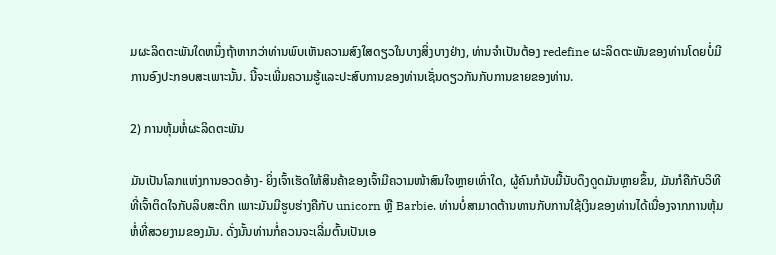ມຜະລິດຕະພັນໃດຫນຶ່ງຖ້າຫາກວ່າທ່ານພົບເຫັນຄວາມສົງໃສດຽວໃນບາງສິ່ງບາງຢ່າງ, ທ່ານຈໍາເປັນຕ້ອງ redefine ຜະລິດຕະພັນຂອງທ່ານໂດຍບໍ່ມີການອົງປະກອບສະເພາະນັ້ນ. ນີ້ຈະເພີ່ມຄວາມຮູ້ແລະປະສົບການຂອງທ່ານເຊັ່ນດຽວກັນກັບການຂາຍຂອງທ່ານ.

2) ການຫຸ້ມຫໍ່ຜະລິດຕະພັນ

ມັນເປັນໂລກແຫ່ງການອວດອ້າງ- ຍິ່ງເຈົ້າເຮັດໃຫ້ສິນຄ້າຂອງເຈົ້າມີຄວາມໜ້າສົນໃຈຫຼາຍເທົ່າໃດ, ຜູ້ຄົນກໍນັບມື້ນັບດຶງດູດມັນຫຼາຍຂຶ້ນ, ມັນກໍຄືກັບວິທີທີ່ເຈົ້າຕິດໃຈກັບລິບສະຕິກ ເພາະມັນມີຮູບຮ່າງຄືກັບ unicorn ຫຼື Barbie. ທ່ານບໍ່ສາມາດຕ້ານທານກັບການໃຊ້ເງິນຂອງທ່ານໄດ້ເນື່ອງຈາກການຫຸ້ມຫໍ່ທີ່ສວຍງາມຂອງມັນ. ດັ່ງນັ້ນທ່ານກໍ່ຄວນຈະເລີ່ມຕົ້ນເປັນເອ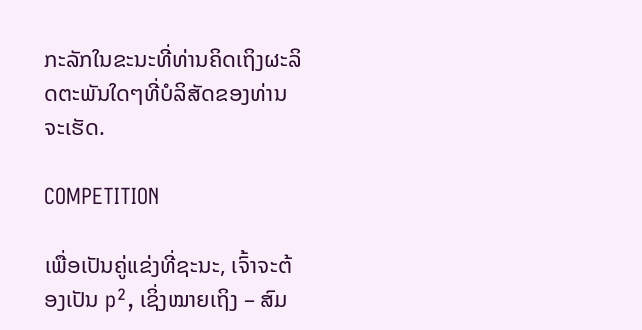ກະລັກໃນຂະນະທີ່ທ່ານຄິດເຖິງຜະລິດຕະພັນໃດໆທີ່ບໍລິສັດຂອງທ່ານຈະເຮັດ.

COMPETITION

ເພື່ອເປັນຄູ່ແຂ່ງທີ່ຊະນະ, ເຈົ້າຈະຕ້ອງເປັນ p², ເຊິ່ງໝາຍເຖິງ – ສົມ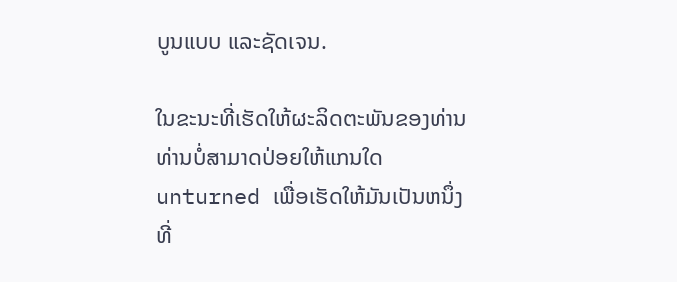ບູນແບບ ແລະຊັດເຈນ.

ໃນຂະນະທີ່ເຮັດໃຫ້ຜະລິດຕະພັນຂອງທ່ານທ່ານບໍ່ສາມາດປ່ອຍໃຫ້ແກນໃດ unturned ເພື່ອເຮັດໃຫ້ມັນເປັນຫນຶ່ງທີ່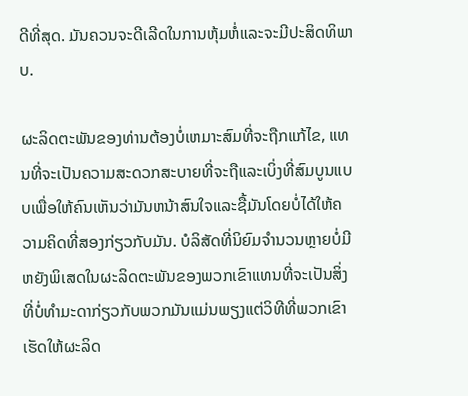ດີທີ່ສຸດ. ມັນຄວນຈະດີເລີດໃນການຫຸ້ມຫໍ່ແລະຈະມີປະສິດທິພາບ.

ຜະລິດຕະພັນຂອງທ່ານຕ້ອງບໍ່ເຫມາະສົມທີ່ຈະຖືກແກ້ໄຂ, ແທນທີ່ຈະເປັນຄວາມສະດວກສະບາຍທີ່ຈະຖືແລະເບິ່ງທີ່ສົມບູນແບບເພື່ອໃຫ້ຄົນເຫັນວ່າມັນຫນ້າສົນໃຈແລະຊື້ມັນໂດຍບໍ່ໄດ້ໃຫ້ຄວາມຄິດທີ່ສອງກ່ຽວກັບມັນ. ບໍລິສັດທີ່ນິຍົມຈໍານວນຫຼາຍບໍ່ມີຫຍັງພິເສດໃນຜະລິດຕະພັນຂອງພວກເຂົາແທນທີ່ຈະເປັນສິ່ງທີ່ບໍ່ທໍາມະດາກ່ຽວກັບພວກມັນແມ່ນພຽງແຕ່ວິທີທີ່ພວກເຂົາເຮັດໃຫ້ຜະລິດ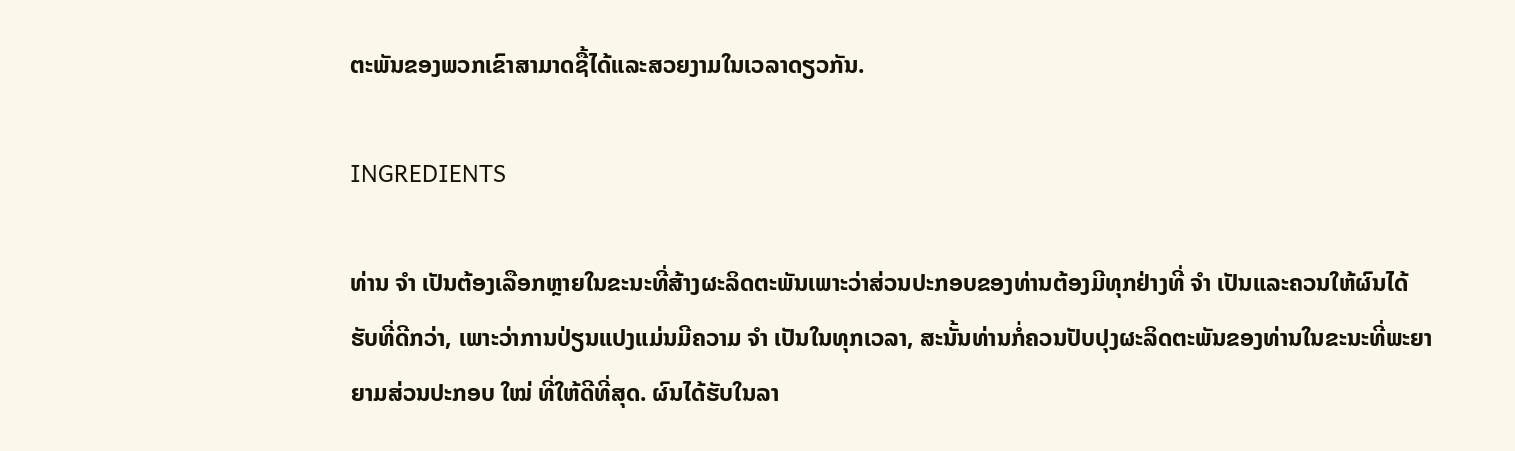ຕະພັນຂອງພວກເຂົາສາມາດຊື້ໄດ້ແລະສວຍງາມໃນເວລາດຽວກັນ.

INGREDIENTS

ທ່ານ ຈຳ ເປັນຕ້ອງເລືອກຫຼາຍໃນຂະນະທີ່ສ້າງຜະລິດຕະພັນເພາະວ່າສ່ວນປະກອບຂອງທ່ານຕ້ອງມີທຸກຢ່າງທີ່ ຈຳ ເປັນແລະຄວນໃຫ້ຜົນໄດ້ຮັບທີ່ດີກວ່າ, ເພາະວ່າການປ່ຽນແປງແມ່ນມີຄວາມ ຈຳ ເປັນໃນທຸກເວລາ, ສະນັ້ນທ່ານກໍ່ຄວນປັບປຸງຜະລິດຕະພັນຂອງທ່ານໃນຂະນະທີ່ພະຍາຍາມສ່ວນປະກອບ ໃໝ່ ທີ່ໃຫ້ດີທີ່ສຸດ. ຜົນໄດ້ຮັບໃນລາ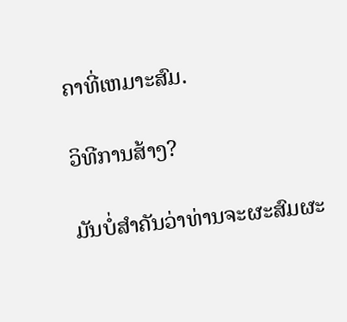ຄາທີ່ເຫມາະສົມ.

ວິທີການສ້າງ?

ມັນບໍ່ສໍາຄັນວ່າທ່ານຈະຜະສົມຜະ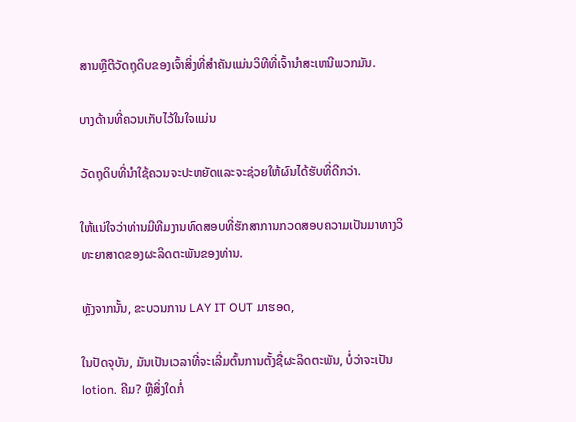ສານຫຼືຕີວັດຖຸດິບຂອງເຈົ້າສິ່ງທີ່ສໍາຄັນແມ່ນວິທີທີ່ເຈົ້ານໍາສະເຫນີພວກມັນ.

ບາງດ້ານທີ່ຄວນເກັບໄວ້ໃນໃຈແມ່ນ

ວັດຖຸດິບທີ່ນໍາໃຊ້ຄວນຈະປະຫຍັດແລະຈະຊ່ວຍໃຫ້ຜົນໄດ້ຮັບທີ່ດີກວ່າ.

ໃຫ້ແນ່ໃຈວ່າທ່ານມີທີມງານທົດສອບທີ່ຮັກສາການກວດສອບຄວາມເປັນມາທາງວິທະຍາສາດຂອງຜະລິດຕະພັນຂອງທ່ານ.

ຫຼັງຈາກນັ້ນ, ຂະບວນການ LAY IT OUT ມາຮອດ,

ໃນປັດຈຸບັນ, ມັນເປັນເວລາທີ່ຈະເລີ່ມຕົ້ນການຕັ້ງຊື່ຜະລິດຕະພັນ, ບໍ່ວ່າຈະເປັນ lotion. ຄີມ? ຫຼືສິ່ງໃດກໍ່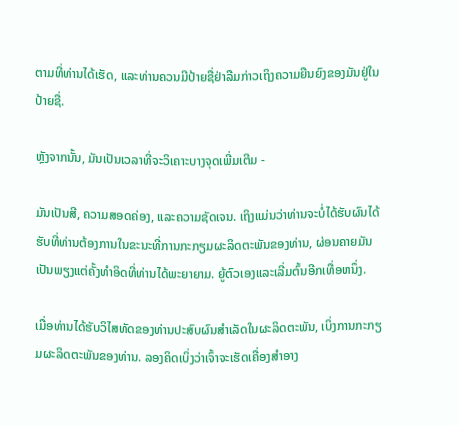ຕາມທີ່ທ່ານໄດ້ເຮັດ, ແລະທ່ານຄວນມີປ້າຍຊື່ຢ່າລືມກ່າວເຖິງຄວາມຍືນຍົງຂອງມັນຢູ່ໃນປ້າຍຊື່.

ຫຼັງຈາກນັ້ນ, ມັນເປັນເວລາທີ່ຈະວິເຄາະບາງຈຸດເພີ່ມເຕີມ -

ມັນເປັນສີ, ຄວາມສອດຄ່ອງ, ແລະຄວາມຊັດເຈນ. ເຖິງແມ່ນວ່າທ່ານຈະບໍ່ໄດ້ຮັບຜົນໄດ້ຮັບທີ່ທ່ານຕ້ອງການໃນຂະນະທີ່ການກະກຽມຜະລິດຕະພັນຂອງທ່ານ, ຜ່ອນຄາຍມັນເປັນພຽງແຕ່ຄັ້ງທໍາອິດທີ່ທ່ານໄດ້ພະຍາຍາມ. ຍູ້ຕົວເອງແລະເລີ່ມຕົ້ນອີກເທື່ອຫນຶ່ງ.

ເມື່ອທ່ານໄດ້ຮັບວິໄສທັດຂອງທ່ານປະສົບຜົນສໍາເລັດໃນຜະລິດຕະພັນ, ເບິ່ງການກະກຽມຜະລິດຕະພັນຂອງທ່ານ. ລອງຄິດເບິ່ງວ່າເຈົ້າຈະເຮັດເຄື່ອງສໍາອາງ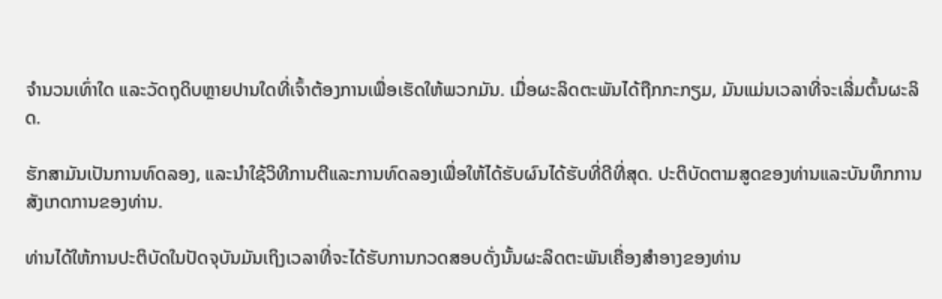ຈໍານວນເທົ່າໃດ ແລະວັດຖຸດິບຫຼາຍປານໃດທີ່ເຈົ້າຕ້ອງການເພື່ອເຮັດໃຫ້ພວກມັນ. ເມື່ອຜະລິດຕະພັນໄດ້ຖືກກະກຽມ, ມັນແມ່ນເວລາທີ່ຈະເລີ່ມຕົ້ນຜະລິດ.

ຮັກສາມັນເປັນການທົດລອງ, ແລະນໍາໃຊ້ວິທີການຕີແລະການທົດລອງເພື່ອໃຫ້ໄດ້ຮັບຜົນໄດ້ຮັບທີ່ດີທີ່ສຸດ. ປະຕິບັດຕາມສູດຂອງທ່ານແລະບັນທຶກການສັງເກດການຂອງທ່ານ.

ທ່ານໄດ້ໃຫ້ການປະຕິບັດໃນປັດຈຸບັນມັນເຖິງເວລາທີ່ຈະໄດ້ຮັບການກວດສອບດັ່ງນັ້ນຜະລິດຕະພັນເຄື່ອງສໍາອາງຂອງທ່ານ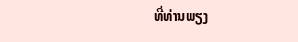ທີ່ທ່ານພຽງ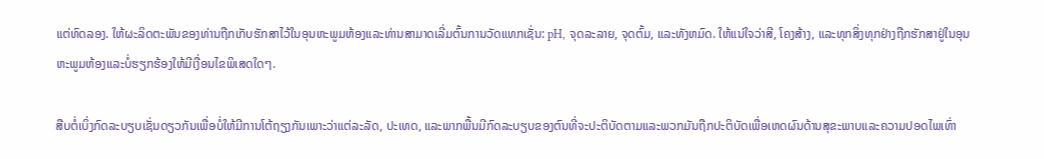ແຕ່ທົດລອງ. ໃຫ້ຜະລິດຕະພັນຂອງທ່ານຖືກເກັບຮັກສາໄວ້ໃນອຸນຫະພູມຫ້ອງແລະທ່ານສາມາດເລີ່ມຕົ້ນການວັດແທກເຊັ່ນ: pH, ຈຸດລະລາຍ, ຈຸດຕົ້ມ, ແລະທັງຫມົດ. ໃຫ້ແນ່ໃຈວ່າສີ, ໂຄງສ້າງ, ແລະທຸກສິ່ງທຸກຢ່າງຖືກຮັກສາຢູ່ໃນອຸນຫະພູມຫ້ອງແລະບໍ່ຮຽກຮ້ອງໃຫ້ມີເງື່ອນໄຂພິເສດໃດໆ.

ສືບຕໍ່ເບິ່ງກົດລະບຽບເຊັ່ນດຽວກັນເພື່ອບໍ່ໃຫ້ມີການໂຕ້ຖຽງກັນເພາະວ່າແຕ່ລະລັດ, ປະເທດ, ແລະພາກພື້ນມີກົດລະບຽບຂອງຕົນທີ່ຈະປະຕິບັດຕາມແລະພວກມັນຖືກປະຕິບັດເພື່ອເຫດຜົນດ້ານສຸຂະພາບແລະຄວາມປອດໄພເທົ່າ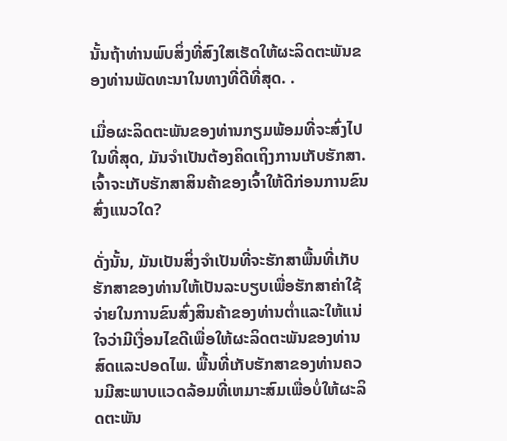ນັ້ນຖ້າທ່ານພົບສິ່ງທີ່ສົງໃສເຮັດໃຫ້ຜະລິດຕະພັນຂອງທ່ານພັດທະນາໃນທາງທີ່ດີທີ່ສຸດ. .

ເມື່ອຜະລິດຕະພັນຂອງທ່ານກຽມພ້ອມທີ່ຈະສົ່ງໄປໃນທີ່ສຸດ, ມັນຈໍາເປັນຕ້ອງຄິດເຖິງການເກັບຮັກສາ. ເຈົ້າຈະເກັບຮັກສາສິນຄ້າຂອງເຈົ້າໃຫ້ດີກ່ອນການຂົນສົ່ງແນວໃດ?

ດັ່ງນັ້ນ, ມັນເປັນສິ່ງຈໍາເປັນທີ່ຈະຮັກສາພື້ນທີ່ເກັບຮັກສາຂອງທ່ານໃຫ້ເປັນລະບຽບເພື່ອຮັກສາຄ່າໃຊ້ຈ່າຍໃນການຂົນສົ່ງສິນຄ້າຂອງທ່ານຕ່ຳແລະໃຫ້ແນ່ໃຈວ່າມີເງື່ອນໄຂດີເພື່ອໃຫ້ຜະລິດຕະພັນຂອງທ່ານສົດແລະປອດໄພ. ພື້ນທີ່ເກັບຮັກສາຂອງທ່ານຄວນມີສະພາບແວດລ້ອມທີ່ເຫມາະສົມເພື່ອບໍ່ໃຫ້ຜະລິດຕະພັນ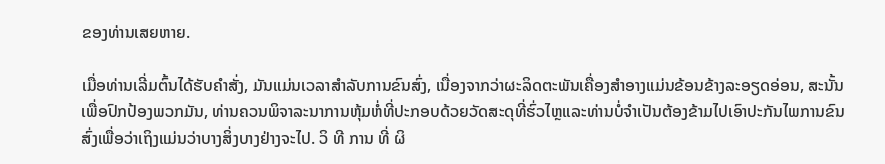ຂອງທ່ານເສຍຫາຍ.

ເມື່ອທ່ານເລີ່ມຕົ້ນໄດ້ຮັບຄໍາສັ່ງ, ມັນແມ່ນເວລາສໍາລັບການຂົນສົ່ງ, ເນື່ອງຈາກວ່າຜະລິດຕະພັນເຄື່ອງສໍາອາງແມ່ນຂ້ອນຂ້າງລະອຽດອ່ອນ, ສະນັ້ນເພື່ອປົກປ້ອງພວກມັນ, ທ່ານຄວນພິຈາລະນາການຫຸ້ມຫໍ່ທີ່ປະກອບດ້ວຍວັດສະດຸທີ່ຮົ່ວໄຫຼແລະທ່ານບໍ່ຈໍາເປັນຕ້ອງຂ້າມໄປເອົາປະກັນໄພການຂົນສົ່ງເພື່ອວ່າເຖິງແມ່ນວ່າບາງສິ່ງບາງຢ່າງຈະໄປ. ວິ ທີ ການ ທີ່ ຜິ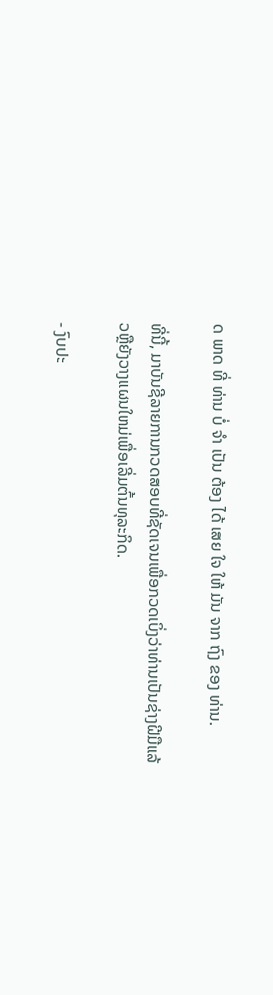ດ ພາດ ທີ່ ທ່ານ ບໍ່ ຈໍາ ເປັນ ຕ້ອງ ໄດ້ ເສຍ ໃຈ ໃຫ້ ມັນ ຈາກ ຖົງ ຂອງ ທ່ານ.

ທີ່ນີ້, ມາບັນຊີລາຍການກວດສອບທີ່ຊັດເຈນເພື່ອກວດເບິ່ງວ່າທ່ານເປັນຊ່າງຝີມືແລ້ວຫຼືຍັງວາງແຜນໃຫມ່ເພື່ອເລີ່ມຕົ້ນທຸລະກິດ.

- ງົບປະ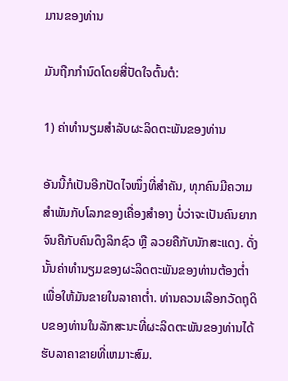ມານຂອງທ່ານ

ມັນຖືກກໍານົດໂດຍສີ່ປັດໃຈຕົ້ນຕໍ:

1) ຄ່າທໍານຽມສໍາລັບຜະລິດຕະພັນຂອງທ່ານ

ອັນນີ້ກໍເປັນອີກປັດໄຈໜຶ່ງທີ່ສຳຄັນ, ທຸກຄົນມີຄວາມສຳພັນກັບໂລກຂອງເຄື່ອງສຳອາງ ບໍ່ວ່າຈະເປັນຄົນຍາກຈົນຄືກັບຄົນດຶງລິກຊົວ ຫຼື ລວຍຄືກັບນັກສະແດງ. ດັ່ງນັ້ນຄ່າທໍານຽມຂອງຜະລິດຕະພັນຂອງທ່ານຕ້ອງຕໍ່າເພື່ອໃຫ້ມັນຂາຍໃນລາຄາຕໍ່າ. ທ່ານຄວນເລືອກວັດຖຸດິບຂອງທ່ານໃນລັກສະນະທີ່ຜະລິດຕະພັນຂອງທ່ານໄດ້ຮັບລາຄາຂາຍທີ່ເຫມາະສົມ.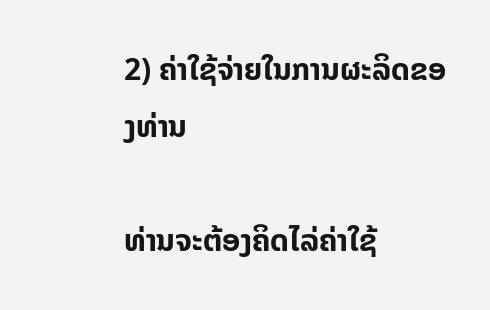2) ຄ່າໃຊ້ຈ່າຍໃນການຜະລິດຂອງທ່ານ

ທ່ານຈະຕ້ອງຄິດໄລ່ຄ່າໃຊ້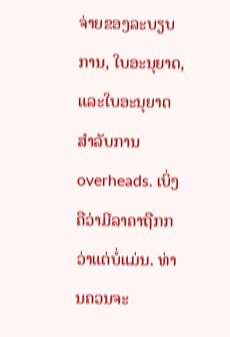ຈ່າຍຂອງລະບຽບການ, ໃບອະນຸຍາດ, ແລະໃບອະນຸຍາດສໍາລັບການ overheads. ເບິ່ງຄືວ່າມີລາຄາຖືກກວ່າແຕ່ບໍ່ແມ່ນ. ທ່ານຄວນຈະ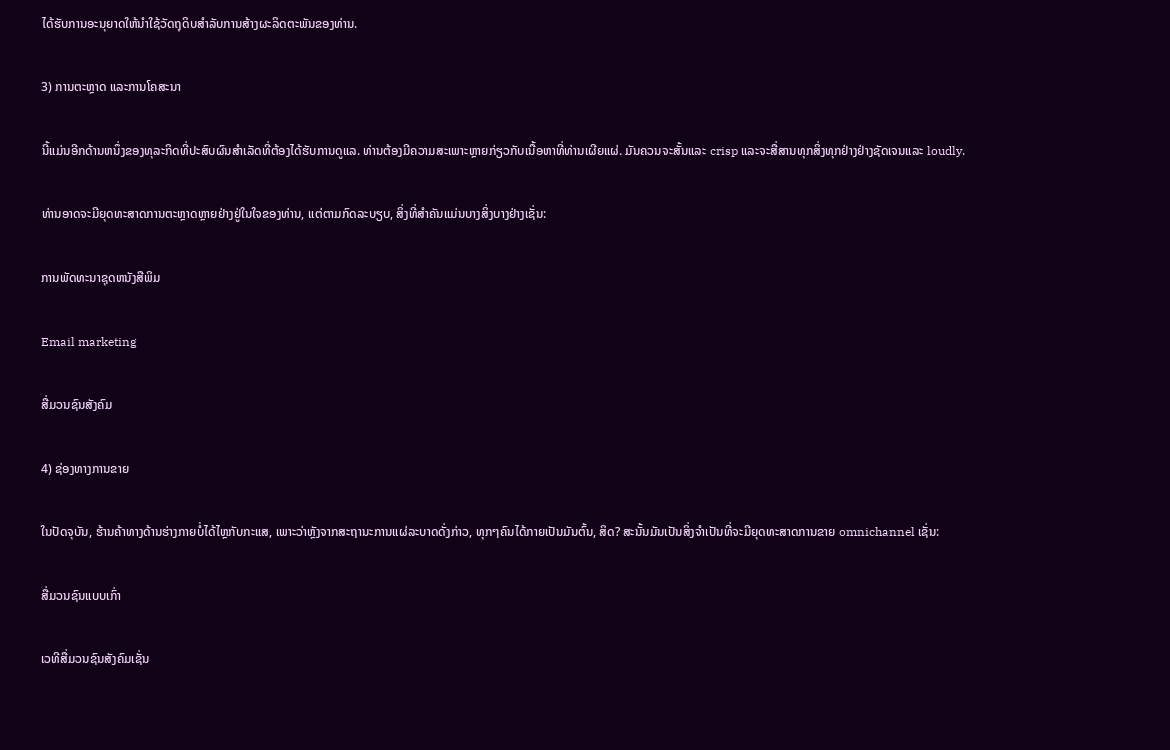ໄດ້ຮັບການອະນຸຍາດໃຫ້ນໍາໃຊ້ວັດຖຸດິບສໍາລັບການສ້າງຜະລິດຕະພັນຂອງທ່ານ.

3) ການຕະຫຼາດ ແລະການໂຄສະນາ

ນີ້ແມ່ນອີກດ້ານຫນຶ່ງຂອງທຸລະກິດທີ່ປະສົບຜົນສໍາເລັດທີ່ຕ້ອງໄດ້ຮັບການດູແລ. ທ່ານຕ້ອງມີຄວາມສະເພາະຫຼາຍກ່ຽວກັບເນື້ອຫາທີ່ທ່ານເຜີຍແຜ່. ມັນຄວນຈະສັ້ນແລະ crisp ແລະຈະສື່ສານທຸກສິ່ງທຸກຢ່າງຢ່າງຊັດເຈນແລະ loudly.

ທ່ານອາດຈະມີຍຸດທະສາດການຕະຫຼາດຫຼາຍຢ່າງຢູ່ໃນໃຈຂອງທ່ານ, ແຕ່ຕາມກົດລະບຽບ, ສິ່ງທີ່ສໍາຄັນແມ່ນບາງສິ່ງບາງຢ່າງເຊັ່ນ:

ການພັດທະນາຊຸດຫນັງສືພິມ

Email marketing

ສື່ມວນຊົນສັງຄົມ

4) ຊ່ອງທາງການຂາຍ

ໃນປັດຈຸບັນ, ຮ້ານຄ້າທາງດ້ານຮ່າງກາຍບໍ່ໄດ້ໄຫຼກັບກະແສ, ເພາະວ່າຫຼັງຈາກສະຖານະການແຜ່ລະບາດດັ່ງກ່າວ, ທຸກໆຄົນໄດ້ກາຍເປັນມັນຕົ້ນ, ສິດ? ສະນັ້ນມັນເປັນສິ່ງຈໍາເປັນທີ່ຈະມີຍຸດທະສາດການຂາຍ omnichannel ເຊັ່ນ:

ສື່ມວນຊົນແບບເກົ່າ

ເວທີສື່ມວນຊົນສັງຄົມເຊັ່ນ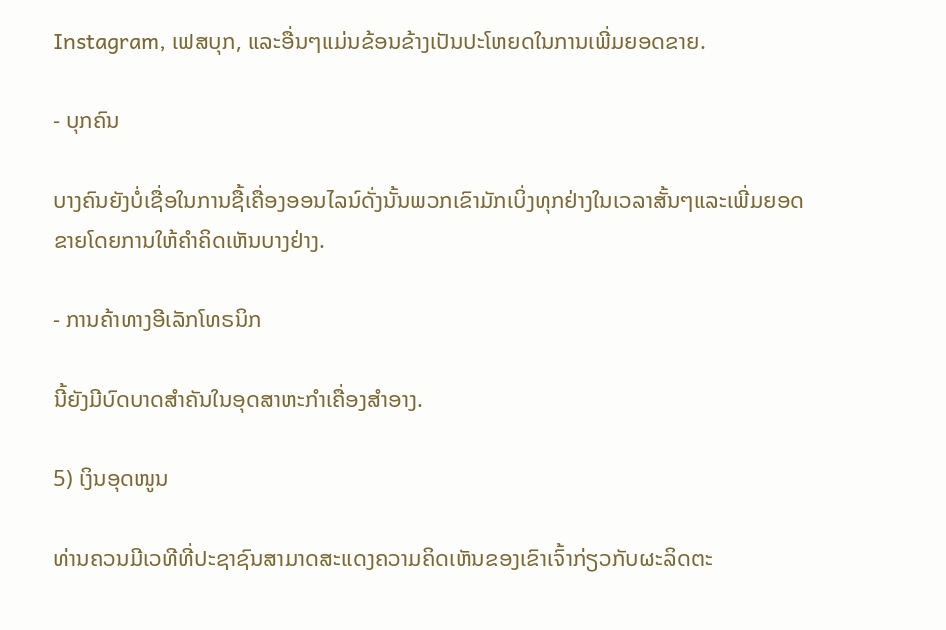Instagram, ເຟສບຸກ, ແລະອື່ນໆແມ່ນຂ້ອນຂ້າງເປັນປະໂຫຍດໃນການເພີ່ມຍອດຂາຍ.

- ບຸກຄົນ

ບາງຄົນຍັງບໍ່ເຊື່ອໃນການຊື້ເຄື່ອງອອນໄລນ໌ດັ່ງນັ້ນພວກເຂົາມັກເບິ່ງທຸກຢ່າງໃນເວລາສັ້ນໆແລະເພີ່ມຍອດຂາຍໂດຍການໃຫ້ຄໍາຄິດເຫັນບາງຢ່າງ.

- ການຄ້າທາງອີເລັກໂທຣນິກ

ນີ້ຍັງມີບົດບາດສໍາຄັນໃນອຸດສາຫະກໍາເຄື່ອງສໍາອາງ.

5) ເງິນອຸດໜູນ

ທ່ານຄວນມີເວທີທີ່ປະຊາຊົນສາມາດສະແດງຄວາມຄິດເຫັນຂອງເຂົາເຈົ້າກ່ຽວກັບຜະລິດຕະ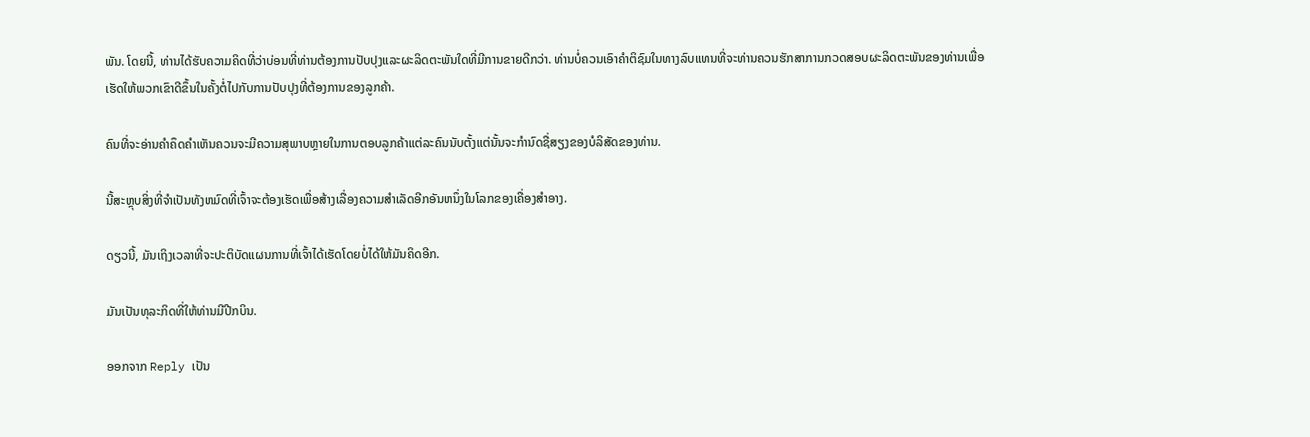ພັນ. ໂດຍນີ້, ທ່ານໄດ້ຮັບຄວາມຄິດທີ່ວ່າບ່ອນທີ່ທ່ານຕ້ອງການປັບປຸງແລະຜະລິດຕະພັນໃດທີ່ມີການຂາຍດີກວ່າ. ທ່ານບໍ່ຄວນເອົາຄໍາຕິຊົມໃນທາງລົບແທນທີ່ຈະທ່ານຄວນຮັກສາການກວດສອບຜະລິດຕະພັນຂອງທ່ານເພື່ອເຮັດໃຫ້ພວກເຂົາດີຂຶ້ນໃນຄັ້ງຕໍ່ໄປກັບການປັບປຸງທີ່ຕ້ອງການຂອງລູກຄ້າ.

ຄົນທີ່ຈະອ່ານຄໍາຄຶດຄໍາເຫັນຄວນຈະມີຄວາມສຸພາບຫຼາຍໃນການຕອບລູກຄ້າແຕ່ລະຄົນນັບຕັ້ງແຕ່ນັ້ນຈະກໍານົດຊື່ສຽງຂອງບໍລິສັດຂອງທ່ານ.

ນີ້ສະຫຼຸບສິ່ງທີ່ຈໍາເປັນທັງຫມົດທີ່ເຈົ້າຈະຕ້ອງເຮັດເພື່ອສ້າງເລື່ອງຄວາມສໍາເລັດອີກອັນຫນຶ່ງໃນໂລກຂອງເຄື່ອງສໍາອາງ.

ດຽວນີ້, ມັນເຖິງເວລາທີ່ຈະປະຕິບັດແຜນການທີ່ເຈົ້າໄດ້ເຮັດໂດຍບໍ່ໄດ້ໃຫ້ມັນຄິດອີກ.

ມັນເປັນທຸລະກິດທີ່ໃຫ້ທ່ານມີປີກບິນ.

ອອກຈາກ Reply ເປັນ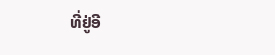ທີ່ຢູ່ອີ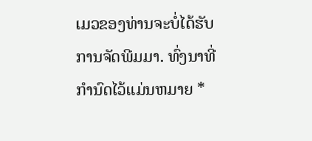ເມວຂອງທ່ານຈະບໍ່ໄດ້ຮັບການຈັດພີມມາ. ທົ່ງນາທີ່ກໍານົດໄວ້ແມ່ນຫມາຍ *